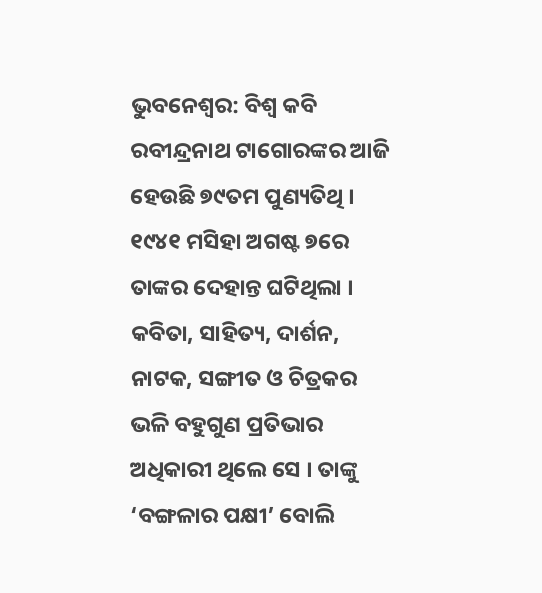ଭୁବନେଶ୍ୱର: ବିଶ୍ୱ କବି ରବୀନ୍ଦ୍ରନାଥ ଟାଗୋରଙ୍କର ଆଜି ହେଉଛି ୭୯ତମ ପୁଣ୍ୟତିଥି । ୧୯୪୧ ମସିହା ଅଗଷ୍ଟ ୭ରେ ତାଙ୍କର ଦେହାନ୍ତ ଘଟିଥିଲା ।
କବିତା, ସାହିତ୍ୟ, ଦାର୍ଶନ, ନାଟକ, ସଙ୍ଗୀତ ଓ ଚିତ୍ରକର ଭଳି ବହୁଗୁଣ ପ୍ରତିଭାର ଅଧିକାରୀ ଥିଲେ ସେ । ତାଙ୍କୁ ‘ବଙ୍ଗଳାର ପକ୍ଷୀ’ ବୋଲି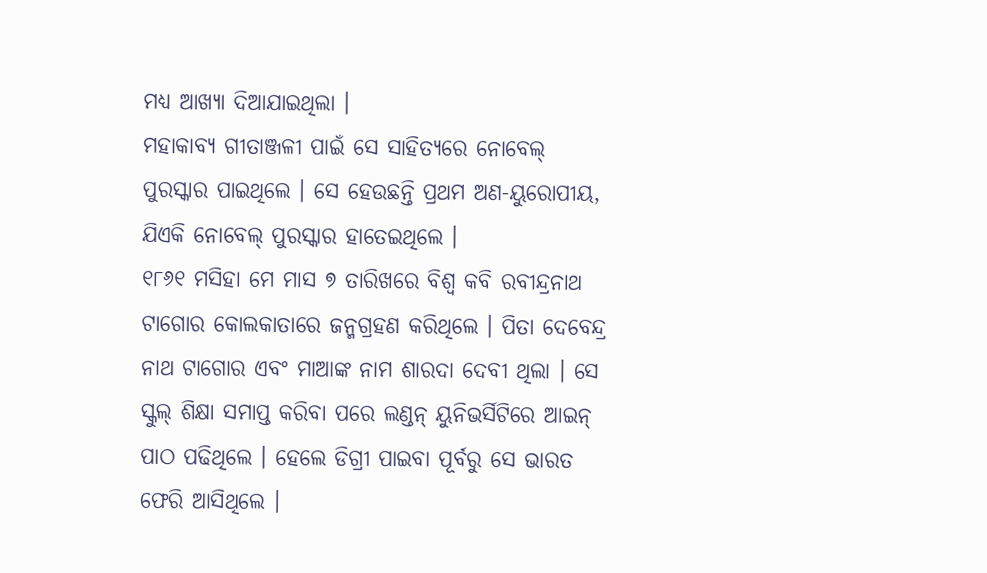ମଧ୍ୟ ଆଖ୍ୟା ଦିଆଯାଇଥିଲା ।
ମହାକାବ୍ୟ ଗୀତାଞ୍ଜଳୀ ପାଇଁ ସେ ସାହିତ୍ୟରେ ନୋବେଲ୍ ପୁରସ୍କାର ପାଇଥିଲେ । ସେ ହେଉଛନ୍ତି ପ୍ରଥମ ଅଣ-ୟୁରୋପୀୟ, ଯିଏକି ନୋବେଲ୍ ପୁରସ୍କାର ହାତେଇଥିଲେ ।
୧୮୬୧ ମସିହା ମେ ମାସ ୭ ତାରିଖରେ ବିଶ୍ୱ କବି ରବୀନ୍ଦ୍ରନାଥ ଟାଗୋର କୋଲକାତାରେ ଜନ୍ମଗ୍ରହଣ କରିଥିଲେ । ପିତା ଦେବେନ୍ଦ୍ର ନାଥ ଟାଗୋର ଏବଂ ମାଆଙ୍କ ନାମ ଶାରଦା ଦେବୀ ଥିଲା । ସେ ସ୍କୁଲ୍ ଶିକ୍ଷା ସମାପ୍ତ କରିବା ପରେ ଲଣ୍ଡନ୍ ୟୁନିଭର୍ସିଟିରେ ଆଇନ୍ ପାଠ ପଢିଥିଲେ । ହେଲେ ଡିଗ୍ରୀ ପାଇବା ପୂର୍ବରୁ ସେ ଭାରତ ଫେରି ଆସିଥିଲେ ।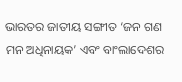ଭାରତର ଜାତୀୟ ସଙ୍ଗୀତ ‘ଜନ ଗଣ ମନ ଅଧିନାୟକ’ ଏବଂ ବାଂଲାଦେଶର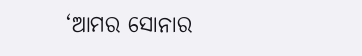‘ଆମର ସୋନାର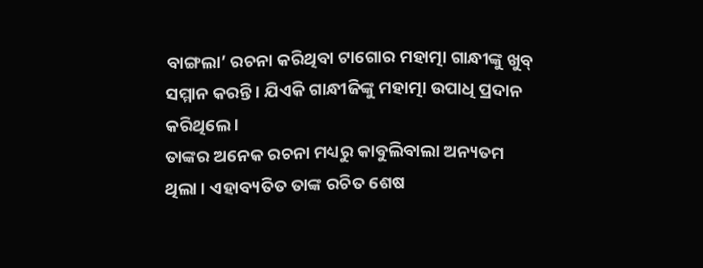ବାଙ୍ଗଲା’ ରଚନା କରିଥିବା ଟାଗୋର ମହାତ୍ମା ଗାନ୍ଧୀଙ୍କୁ ଖୁବ୍ ସମ୍ମାନ କରନ୍ତି । ଯିଏକି ଗାନ୍ଧୀଜିଙ୍କୁ ମହାତ୍ମା ଉପାଧି ପ୍ରଦାନ କରିଥିଲେ ।
ତାଙ୍କର ଅନେକ ରଚନା ମଧ୍ୟରୁ କାବୁଲିବାଲା ଅନ୍ୟତମ ଥିଲା । ଏହାବ୍ୟତିତ ତାଙ୍କ ରଚିତ ଶେଷ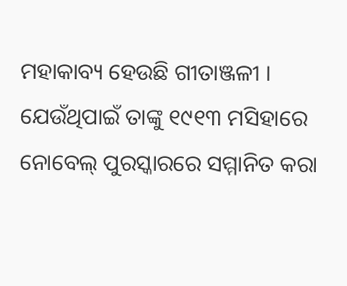ମହାକାବ୍ୟ ହେଉଛି ଗୀତାଞ୍ଜଳୀ । ଯେଉଁଥିପାଇଁ ତାଙ୍କୁ ୧୯୧୩ ମସିହାରେ ନୋବେଲ୍ ପୁରସ୍କାରରେ ସମ୍ମାନିତ କରା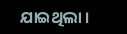ଯାଇଥିଲା ।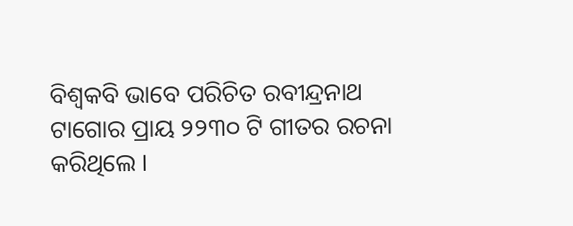ବିଶ୍ୱକବି ଭାବେ ପରିଚିତ ରବୀନ୍ଦ୍ରନାଥ ଟାଗୋର ପ୍ରାୟ ୨୨୩୦ ଟି ଗୀତର ରଚନା କରିଥିଲେ ।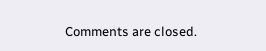Comments are closed.